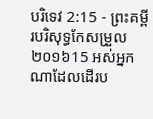បរិទេវ 2:15 - ព្រះគម្ពីរបរិសុទ្ធកែសម្រួល ២០១៦15 អស់អ្នកណាដែលដើរប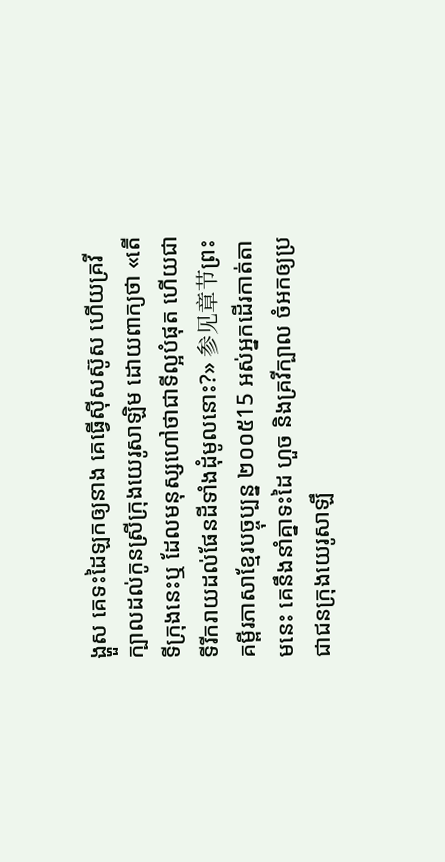ង្ហួស គេទះដៃឡកឲ្យនាង គេធ្វើស៊ីសស៊ូស ហើយគ្រវីក្បាលដល់កូនស្រីក្រុងយេរូសាឡិម ដោយពាក្យថា «តើទីក្រុងនេះឬ ដែលមនុស្សហៅថាជាទីល្អបំផុត ហើយជាទីរីករាយដល់ផែនដីទាំងដុំមូលនោះ?» 参见章节ព្រះគម្ពីរភាសាខ្មែរបច្ចុប្បន្ន ២០០៥15 អស់អ្នកដើរកាត់តាមនេះ គេនឹងនាំគ្នាទះដៃ ហួច និងគ្រវីក្បាល ចំអកឲ្យប្រជាជនក្រុងយេរូសាឡឹ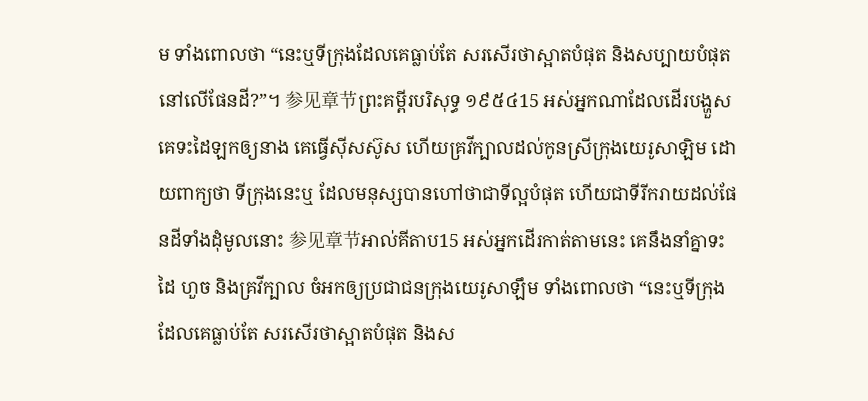ម ទាំងពោលថា “នេះឬទីក្រុងដែលគេធ្លាប់តែ សរសើរថាស្អាតបំផុត និងសប្បាយបំផុត នៅលើផែនដី?”។ 参见章节ព្រះគម្ពីរបរិសុទ្ធ ១៩៥៤15 អស់អ្នកណាដែលដើរបង្ហួស គេទះដៃឡកឲ្យនាង គេធ្វើស៊ីសស៊ូស ហើយគ្រវីក្បាលដល់កូនស្រីក្រុងយេរូសាឡិម ដោយពាក្យថា ទីក្រុងនេះឬ ដែលមនុស្សបានហៅថាជាទីល្អបំផុត ហើយជាទីរីករាយដល់ផែនដីទាំងដុំមូលនោះ 参见章节អាល់គីតាប15 អស់អ្នកដើរកាត់តាមនេះ គេនឹងនាំគ្នាទះដៃ ហួច និងគ្រវីក្បាល ចំអកឲ្យប្រជាជនក្រុងយេរូសាឡឹម ទាំងពោលថា “នេះឬទីក្រុងដែលគេធ្លាប់តែ សរសើរថាស្អាតបំផុត និងស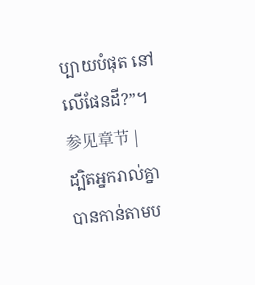ប្បាយបំផុត នៅលើផែនដី?”។ 参见章节 |
ដ្បិតអ្នករាល់គ្នាបានកាន់តាមប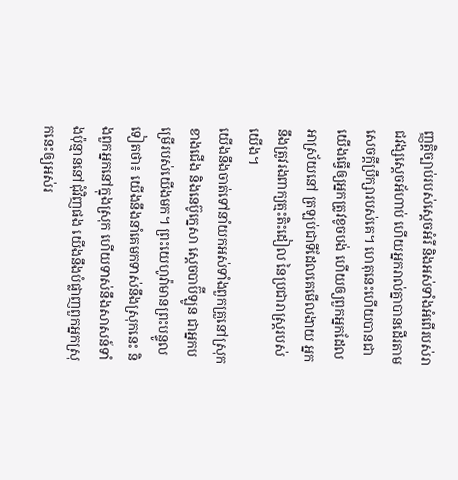ញ្ញត្តិច្បាប់របស់ស្តេចអំរី និងអស់ទាំងអំពើរបស់រាជវង្សស្ដេចអ័ហាប់ ហើយអ្នករាល់គ្នាបានដើរតាមសេចក្ដីប្រឹក្សារបស់គេ។ ហេតុនេះហើយបានជាយើងធ្វើឲ្យអ្នកត្រូវខូចបង់ ហើយឲ្យពួកអ្នកដែលអាស្រ័យនៅ ត្រឡប់ជាទីដែលគេមើលងាយ អ្នកនឹងត្រូវរងពាក្យត្មះតិះដៀល នៃប្រជារាស្ត្ររបស់យើង។
យើងនឹងចាត់ទៅនាំយកអស់ទាំងពួកគ្រួនៅស្រុកខាងជើង និងនេប៊ូក្នេសា ស្តេចបាប៊ីឡូន ជាអ្នកបម្រើរបស់យើងមក។ ព្រះយេហូវ៉ាមានព្រះបន្ទូលទៀតថា៖ យើងនឹងនាំគេមកទាស់នឹងស្រុកនេះ និងពួកអ្នកនៅក្នុងស្រុក ហើយទាស់នឹងសាសន៍ទាំងប៉ុន្មាននៅជុំវិញផង យើងនឹងបំផ្លាញពួកអ្នកស្រុកនេះឲ្យអស់រ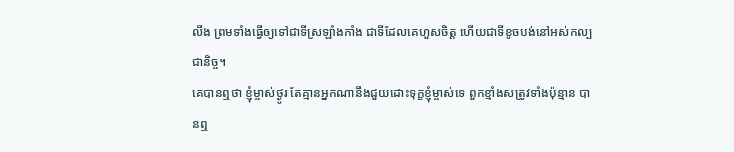លីង ព្រមទាំងធ្វើឲ្យទៅជាទីស្រឡាំងកាំង ជាទីដែលគេហួសចិត្ត ហើយជាទីខូចបង់នៅអស់កល្បជានិច្ច។
គេបានឮថា ខ្ញុំម្ចាស់ថ្ងូរ តែគ្មានអ្នកណានឹងជួយដោះទុក្ខខ្ញុំម្ចាស់ទេ ពួកខ្មាំងសត្រូវទាំងប៉ុន្មាន បានឮ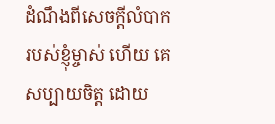ដំណឹងពីសេចក្ដីលំបាករបស់ខ្ញុំម្ចាស់ ហើយ គេសប្បាយចិត្ត ដោយ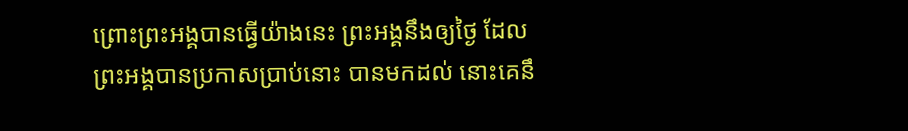ព្រោះព្រះអង្គបានធ្វើយ៉ាងនេះ ព្រះអង្គនឹងឲ្យថ្ងៃ ដែលព្រះអង្គបានប្រកាសប្រាប់នោះ បានមកដល់ នោះគេនឹ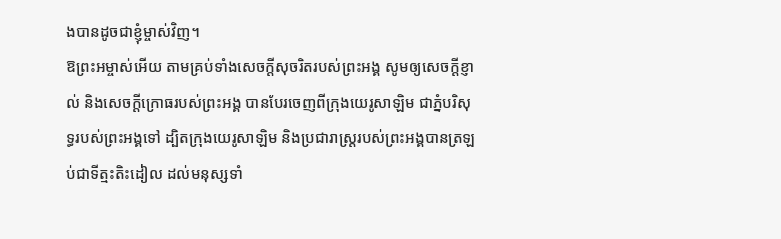ងបានដូចជាខ្ញុំម្ចាស់វិញ។
ឱព្រះអម្ចាស់អើយ តាមគ្រប់ទាំងសេចក្ដីសុចរិតរបស់ព្រះអង្គ សូមឲ្យសេចក្ដីខ្ញាល់ និងសេចក្ដីក្រោធរបស់ព្រះអង្គ បានបែរចេញពីក្រុងយេរូសាឡិម ជាភ្នំបរិសុទ្ធរបស់ព្រះអង្គទៅ ដ្បិតក្រុងយេរូសាឡិម និងប្រជារាស្ត្ររបស់ព្រះអង្គបានត្រឡប់ជាទីត្មះតិះដៀល ដល់មនុស្សទាំ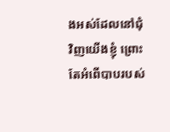ងអស់ដែលនៅជុំវិញយើងខ្ញុំ ព្រោះតែអំពើបាបរបស់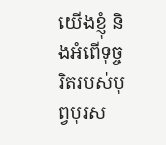យើងខ្ញុំ និងអំពើទុច្ចរិតរបស់បុព្វបុរស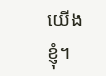យើងខ្ញុំ។